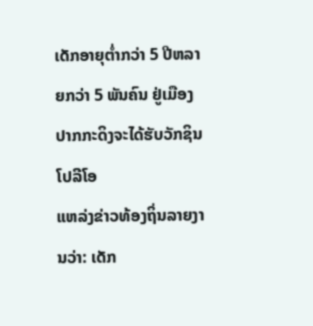ເດັກອາຍຸຕ່ຳກວ່າ 5 ປີຫລາຍກວ່າ 5 ພັນຄົນ ຢູ່ເມືອງປາກກະດິງຈະໄດ້ຮັບວັກຊິນໂປລີໂອ
ແຫລ່ງຂ່າວທ້ອງຖິ່ນລາຍງານວ່າ: ເດັກ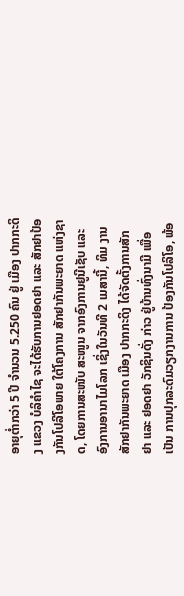ອາຍຸຕໍ່າກວ່າ 5 ປີ ຈຳນວນ 5.250 ຄົນ ຢູ່ ເມືອງ ປາກກະດິງ ແຂວງ ບໍລິຄຳໄຊ ຈະໄດ້ຮັບການຢອດຢາ ແລະ ສັກຢາປ້ອງກັນໂປລີໂອພາຍ ໃຕ້ໂຄງການ ສັກຢາກັນພະຍາດ ແຫ່ງຊາດ, ໂດຍການສະໜັບ ສະໜູນ ຈາກອົງການຢູນີເຊັບ ແລະ ອົງການອານາໄມໂລກ ເຊິ່ງໃນວັນທີ 2 ເມສານີ້, ທິມ ງານສັກຢາກັນພະຍາດ ເມືອງ ປາກກະດິງ ໄດ້ຈັດຕັ້ງການສັກ ຢາ ແລະ ຢອດຢາ ວັກຊິນດັ່ງ ກ່າວ ຢູ່ບ້ານທົ່ງນາມີ ເພື່ອເປັນ ການປຸກລະດົມວຽກງານການ ປ້ອງກັນໂປລິໂອ, ພ້ອ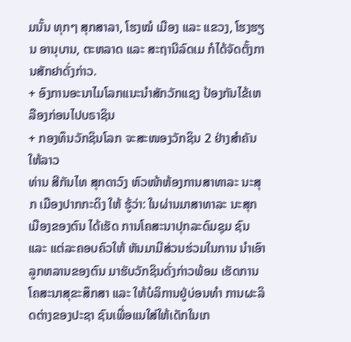ມນັ້ນ ທຸກໆ ສຸກສາລາ, ໂຮງໝໍ ເມືອງ ແລະ ແຂວງ, ໂຮງຮຽນ ອານຸບານ, ຕະຫລາດ ແລະ ສະຖານີລົດເມ ກໍໄດ້ຈັດຕັ້ງການສັກຢາດັ່ງກ່າວ.
+ ອົງການອະນາໄມໂລກແນະນຳສັກວັກແຊງ ປ້ອງກັນໄຂ້ເຫລືອງກ່ອນໄປບຣາຊິນ
+ ກອງທຶນວັກຊິນໂລກ ຈະສະໜອງວັກຊິນ 2 ຢ່າງສໍາຄັນໃຫ້ລາວ
ທ່ານ ສີກັນໄທ ສຸກດາວົງ ຫົວໜ້າຫ້ອງການສາທາລະ ນະສຸກ ເມືອງປາກກະດິງ ໃຫ້ ຮູ້ວ່າ: ໃນຜ່ານມາສາທາລະ ນະສຸກເມືອງຂອງຕົນ ໄດ້ເຮັດ ການໂຄສະນາປຸກລະດົມຊຸມ ຊົນ ແລະ ແຕ່ລະຄອບຄົວໃຫ້ ຫັນມາມີສ່ວນຮ່ວມໃນການ ນຳເອົາລູກຫລານຂອງຕົນ ມາຮັບວັກຊິນດັ່ງກ່າວພ້ອມ ເຮັດການໂຄສະນາສຸຂະສຶກສາ ແລະ ໃຫ້ບໍລິການຢູ່ບ່ອນທຳ ການຜະລິດຕ່າງຂອງປະຊາ ຊົນເພື່ອແນໃສ່ໃຫ້ເດັກໃນເກ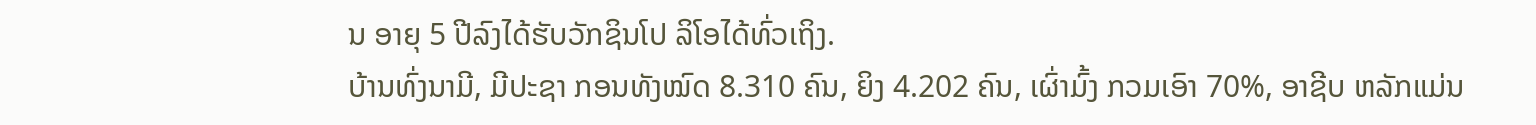ນ ອາຍຸ 5 ປີລົງໄດ້ຮັບວັກຊິນໂປ ລິໂອໄດ້ທົ່ວເຖິງ.
ບ້ານທົ່ງນາມີ, ມີປະຊາ ກອນທັງໝົດ 8.310 ຄົນ, ຍິງ 4.202 ຄົນ, ເຜົ່າມົ້ງ ກວມເອົາ 70%, ອາຊີບ ຫລັກແມ່ນ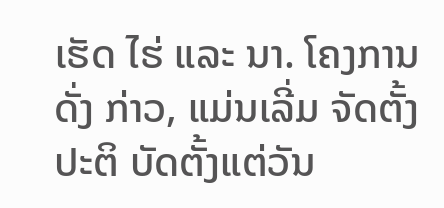ເຮັດ ໄຮ່ ແລະ ນາ. ໂຄງການດັ່ງ ກ່າວ, ແມ່ນເລີ່ມ ຈັດຕັ້ງປະຕິ ບັດຕັ້ງແຕ່ວັນ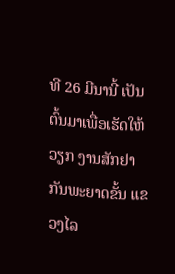ທີ 26 ມີນານີ້ ເປັນຕົ້ນມາເພື່ອເຮັດໃຫ້ວຽກ ງານສັກຢາກັນພະຍາດຂັ້ນ ແຂວງໄລ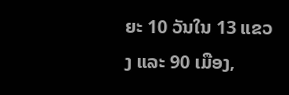ຍະ 10 ວັນໃນ 13 ແຂວງ ແລະ 90 ເມືອງ,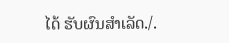ໄດ້ ຮັບຜົນສຳເລັດ./.